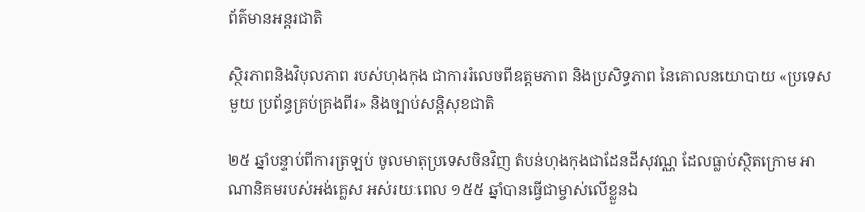ព័ត៌មានអន្តរជាតិ

ស្ថិរភាពនិងវិបុលភាព របស់ហុងកុង ជាការរំលេចពីឧត្តមភាព និងប្រសិទ្ធភាព នៃគោលនយោបាយ «ប្រទេសមួយ ប្រព័ន្ធគ្រប់គ្រងពីរ» និងច្បាប់សន្តិសុខជាតិ

២៥ ឆ្នាំបន្ទាប់ពីការត្រឡប់ ចូលមាតុប្រទេសចិនវិញ តំបន់ហុងកុងជាដែនដីសុវណ្ណ ដែលធ្លាប់ស្ថិតក្រោម អាណានិគមរបស់អង់គ្លេស អស់រយៈពេល ១៥៥ ឆ្នាំបានធ្វើជាម្ចាស់លើខ្លួនឯ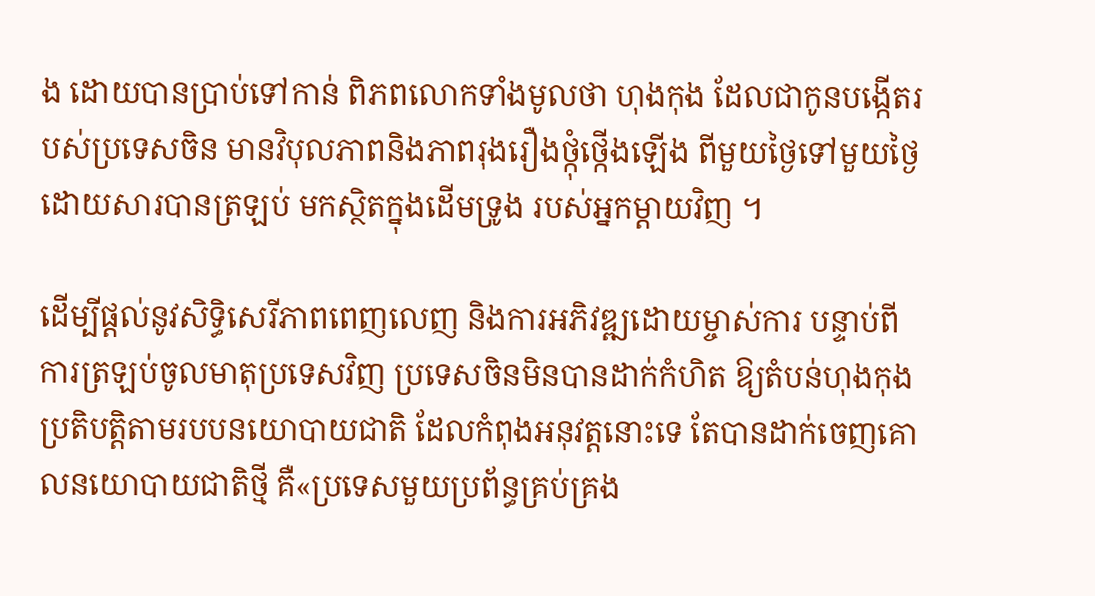ង ដោយបានប្រាប់ទៅកាន់ ពិភពលោកទាំងមូលថា ហុងកុង ដែលជាកូនបង្កើតរបស់ប្រទេសចិន មានវិបុលភាពនិងភាពរុងរឿងថ្កុំថ្កើងឡើង ពីមួយថ្ងៃទៅមួយថ្ងៃ ដោយសារបានត្រឡប់ មកស្ថិតក្នុងដើមទ្រូង របស់អ្នកម្តាយវិញ ។

ដើម្បីផ្តល់នូវសិទ្ធិសេរីភាពពេញលេញ និងការអភិវឌ្ឍដោយម្ចាស់ការ បន្ទាប់ពីការត្រឡប់ចូលមាតុប្រទេសវិញ ប្រទេសចិនមិនបានដាក់កំហិត ឱ្យតំបន់ហុងកុង ប្រតិបត្តិតាមរបបនយោបាយជាតិ ដែលកំពុងអនុវត្តនោះទេ តែបានដាក់ចេញគោលនយោបាយជាតិថ្មី គឺ«ប្រទេសមួយប្រព័ន្ធគ្រប់គ្រង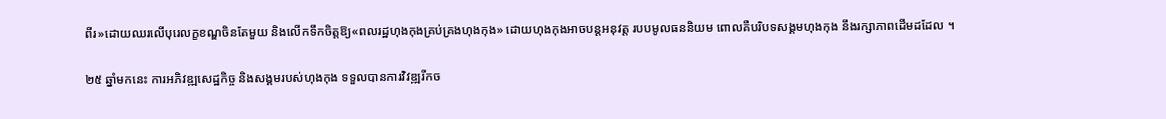ពីរ»ដោយឈរលើបុរេលក្ខខណ្ឌចិនតែមួយ និងលើកទឹកចិត្តឱ្យ«ពលរដ្ឋហុងកុងគ្រប់គ្រងហុងកុង» ដោយហុងកុងអាចបន្តអនុវត្ត របបមូលធននិយម ពោលគឺបរិបទសង្គមហុងកុង នឹងរក្សាភាពដើមដដែល ។

២៥ ឆ្នាំមកនេះ ការអភិវឌ្ឍសេដ្ឋកិច្ច និងសង្គមរបស់ហុងកុង ទទួលបានការវិវឌ្ឍរីកច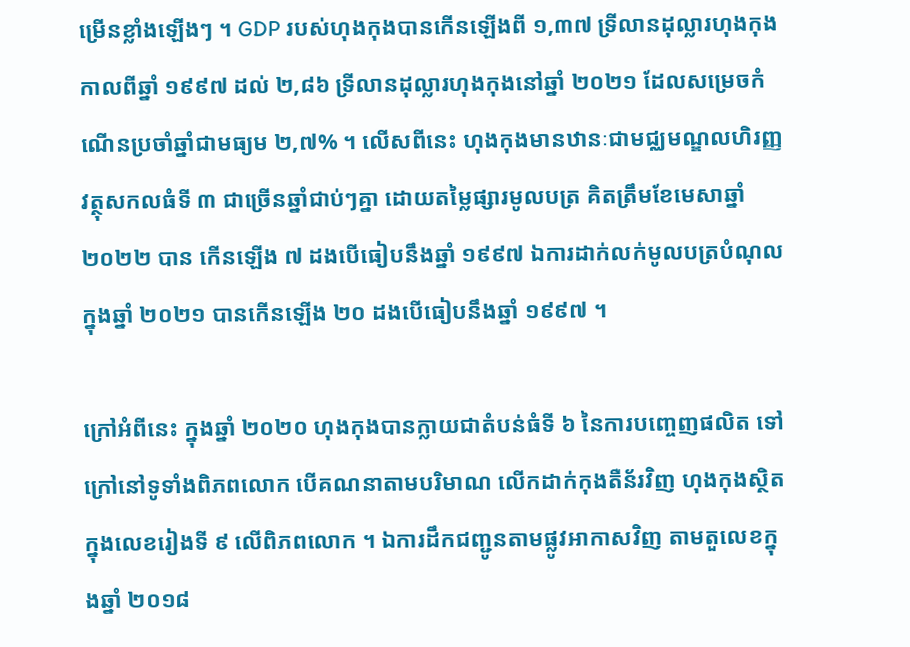ម្រើនខ្លាំងឡើងៗ ។ GDP របស់ហុងកុងបានកើនឡើងពី ១,៣៧ ទ្រីលានដុល្លារហុងកុងកាលពីឆ្នាំ ១៩៩៧ ដល់ ២,៨៦ ទ្រីលានដុល្លារហុងកុងនៅឆ្នាំ ២០២១ ដែលសម្រេចកំណើនប្រចាំឆ្នាំជាមធ្យម ២,៧% ។ លើសពីនេះ ហុងកុងមានឋានៈជាមជ្ឈមណ្ឌលហិរញ្ញវត្ថុសកលធំទី ៣ ជាច្រើនឆ្នាំជាប់ៗគ្នា ដោយតម្លៃផ្សារមូលបត្រ គិតត្រឹមខែមេសាឆ្នាំ ២០២២ បាន កើនឡើង ៧ ដងបើធៀបនឹងឆ្នាំ ១៩៩៧ ឯការដាក់លក់មូលបត្របំណុល ក្នុងឆ្នាំ ២០២១ បានកើនឡើង ២០ ដងបើធៀបនឹងឆ្នាំ ១៩៩៧ ។

ក្រៅអំពីនេះ ក្នុងឆ្នាំ ២០២០ ហុងកុងបានក្លាយជាតំបន់ធំទី ៦ នៃការបញ្ចេញផលិត ទៅក្រៅនៅទូទាំងពិភពលោក បើគណនាតាមបរិមាណ លើកដាក់កុងតឺន័រវិញ ហុងកុងស្ថិតក្នុងលេខរៀងទី ៩ លើពិភពលោក ។ ឯការដឹកជញ្ជូនតាមផ្លូវអាកាសវិញ តាមតួលេខក្នុងឆ្នាំ ២០១៨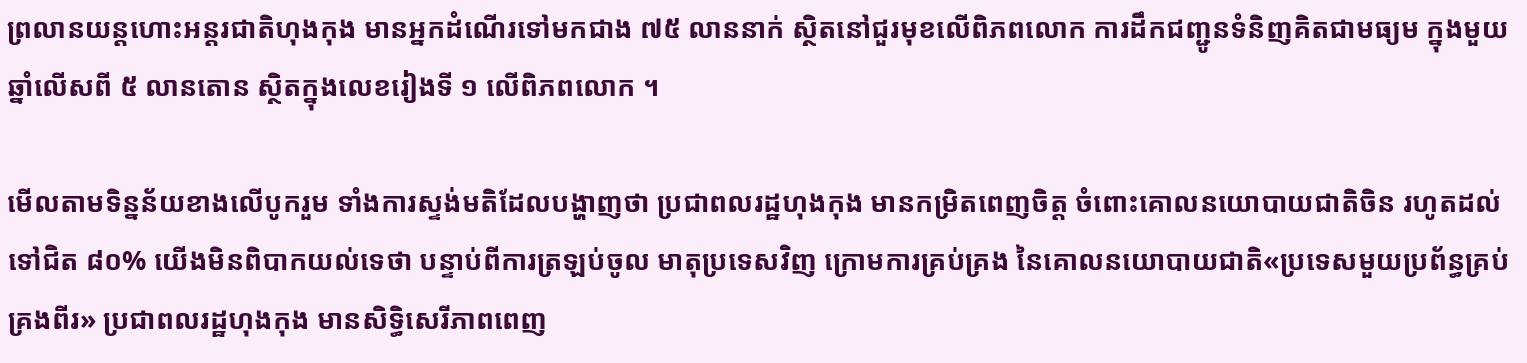ព្រលានយន្តហោះអន្តរជាតិហុងកុង មានអ្នកដំណើរទៅមកជាង ៧៥ លាននាក់ ស្ថិតនៅជួរមុខលើពិភពលោក ការដឹកជញ្ជូនទំនិញគិតជាមធ្យម ក្នុងមួយឆ្នាំលើសពី ៥ លានតោន ស្ថិតក្នុងលេខរៀងទី ១ លើពិភពលោក ។

មើលតាមទិន្នន័យខាងលើបូករួម ទាំងការស្ទង់មតិដែលបង្ហាញថា ប្រជាពលរដ្ឋហុងកុង មានកម្រិតពេញចិត្ត ចំពោះគោលនយោបាយជាតិចិន រហូតដល់ទៅជិត ៨០% យើងមិនពិបាកយល់ទេថា បន្ទាប់ពីការត្រឡប់ចូល មាតុប្រទេសវិញ ក្រោមការគ្រប់គ្រង នៃគោលនយោបាយជាតិ«ប្រទេសមួយប្រព័ន្ធគ្រប់គ្រងពីរ» ប្រជាពលរដ្ឋហុងកុង មានសិទ្ធិសេរីភាពពេញ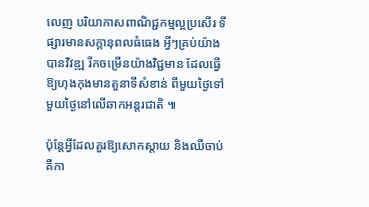លេញ បរិយាកាសពាណិជ្ជកម្មល្អប្រសើរ ទីផ្សារមានសក្តានុពលធំធេង អ្វីៗគ្រប់យ៉ាងបានវិវឌ្ឍ រីកចម្រើនយ៉ាងវិជ្ជមាន ដែលធ្វើឱ្យហុងកុងមានតួនាទីសំខាន់ ពីមួយថ្ងៃទៅមួយថ្ងៃនៅលើឆាកអន្តរជាតិ ៕

ប៉ុន្តែអ្វីដែលគួរឱ្យសោកស្តាយ និងឈឺចាប់ គឺកា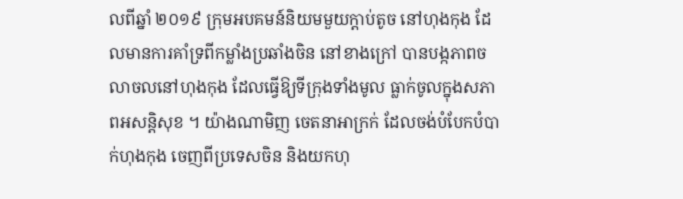លពីឆ្នាំ ២០១៩ ក្រុមអបគមន៍និយមមួយក្តាប់តូច នៅហុងកុង ដែលមានការគាំទ្រពីកម្លាំងប្រឆាំងចិន នៅខាងក្រៅ បានបង្កភាពចលាចលនៅហុងកុង ដែលធ្វើឱ្យទីក្រុងទាំងមូល ធ្លាក់ចូលក្នុងសភាពអសន្តិសុខ ។ យ៉ាងណាមិញ ចេតនាអាក្រក់ ដែលចង់បំបែកបំបាក់ហុងកុង ចេញពីប្រទេសចិន និងយកហុ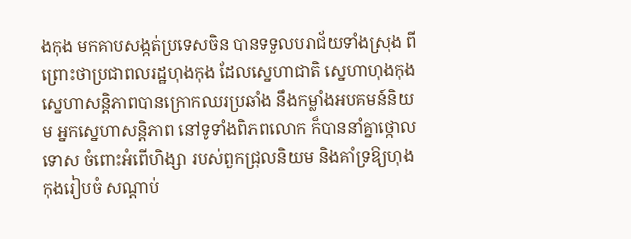ងកុង មកគាបសង្កត់ប្រទេសចិន បានទទួលបរាជ័យទាំងស្រុង ពីព្រោះថាប្រជាពលរដ្ឋហុងកុង ដែលស្នេហាជាតិ ស្នេហាហុងកុង ស្នេហាសន្តិភាពបានក្រោកឈរប្រឆាំង នឹងកម្លាំងអបគមន៍និយម អ្នកស្នេហាសន្តិភាព នៅទូទាំងពិភពលោក ក៏បាននាំគ្នាថ្កោលទោស ចំពោះអំពើហិង្សា របស់ពួកជ្រុលនិយម និងគាំទ្រឱ្យហុងកុងរៀបចំ សណ្តាប់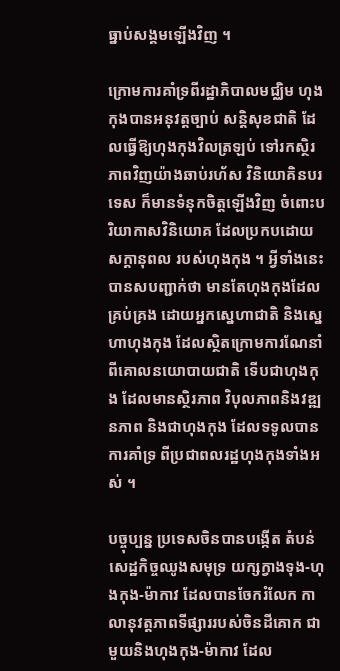ធ្នាប់សង្គមឡើងវិញ ។

ក្រោមការគាំទ្រពីរដ្ឋាភិបាលមជ្ឈិម ហុងកុងបានអនុវត្តច្បាប់ សន្តិសុខជាតិ ដែលធ្វើឱ្យហុងកុងវិលត្រឡប់ ទៅរកស្ថិរភាពវិញយ៉ាងឆាប់រហ័ស វិនិយោគិនបរទេស ក៏មានទំនុកចិត្តឡើងវិញ ចំពោះបរិយាកាសវិនិយោគ ដែលប្រកបដោយសក្តានុពល របស់ហុងកុង ។ អ្វីទាំងនេះបានសបញ្ជាក់ថា មានតែហុងកុងដែលគ្រប់គ្រង ដោយអ្នកស្នេហាជាតិ និងស្នេហាហុងកុង ដែលស្ថិតក្រោមការណែនាំ ពីគោលនយោបាយជាតិ ទើបជាហុងកុង ដែលមានស្ថិរភាព វិបុលភាពនិងវឌ្ឍនភាព និងជាហុងកុង ដែលទទូលបានការគាំទ្រ ពីប្រជាពលរដ្ឋហុងកុងទាំងអស់ ។

បច្ចុប្បន្ន ប្រទេសចិនបានបង្កើត តំបន់សេដ្ឋកិច្ចឈូងសមុទ្រ យក្សក្វាងទុង-ហុងកុង-ម៉ាកាវ ដែលបានចែករំលែក កាលានុវត្តភាពទីផ្សាររបស់ចិនដីគោក ជាមួយនិងហុងកុង-ម៉ាកាវ ដែល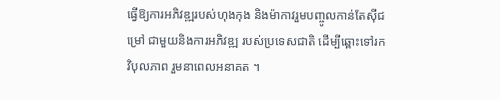ធ្វើឱ្យការអភិវឌ្ឍរបស់ហុងកុង និងម៉ាកាវរួមបញ្ចូលកាន់តែស៊ីជម្រៅ ជាមួយនិងការអភិវឌ្ឍ របស់ប្រទេសជាតិ ដើម្បីឆ្ពោះទៅរកវិបុលភាព រួមនាពេលអនាគត ។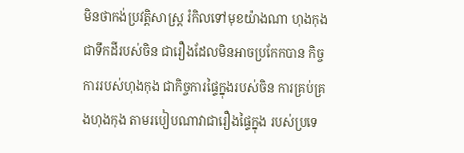មិនថាកង់ប្រវត្តិសាស្ត្រ រំកិលទៅមុខយ៉ាងណា ហុងកុងជាទឹកដីរបស់ចិន ជារឿងដែលមិនអាចប្រកែកបាន កិច្ចការរបស់ហុងកុង ជាកិច្ចការផ្ទៃក្នុងរបស់ចិន ការគ្រប់គ្រងហុងកុង តាមរបៀបណាវាជារឿងផ្ទៃក្នុង របស់ប្រទេ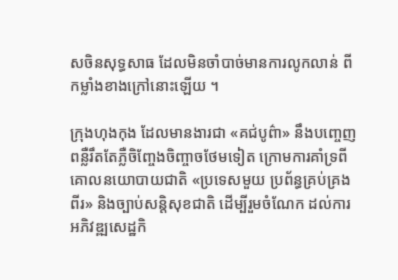សចិនសុទ្ធសាធ ដែលមិនចាំបាច់មានការលូកលាន់ ពីកម្លាំងខាងក្រៅនោះឡើយ ។

ក្រុងហុងកុង ដែលមានងារជា «គជ់បូព៌ា» នឹងបញ្ចេញពន្លឺរឹតតែភ្លឺចិញ្ចែងចិញ្ចាចថែមទៀត ក្រោមការគាំទ្រពីគោលនយោបាយជាតិ «ប្រទេសមួយ ប្រព័ន្ធគ្រប់គ្រងពីរ» និងច្បាប់សន្តិសុខជាតិ ដើម្បីរួមចំណែក ដល់ការអភិវឌ្ឍសេដ្ឋកិ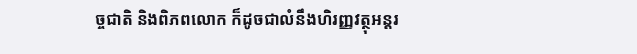ច្ចជាតិ និងពិភពលោក ក៏ដូចជាលំនឹងហិរញ្ញវត្ថុអន្តរ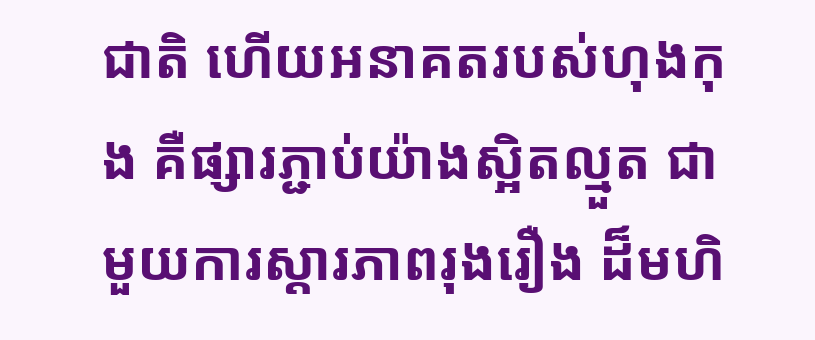ជាតិ ហើយអនាគតរបស់ហុងកុង គឺផ្សារភ្ជាប់យ៉ាងស្អិតល្មួត ជាមួយការស្តារភាពរុងរឿង ដ៏មហិ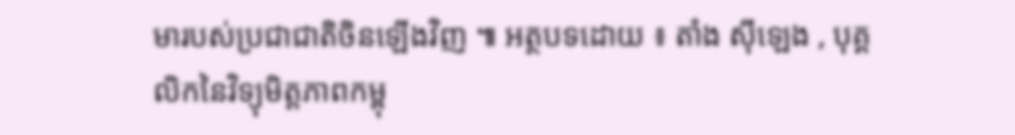មារបស់ប្រជាជាតិចិនឡើងវិញ ៕ អត្ថបទដោយ ៖ តាំង ស៊ីឡេង , បុគ្គលិកនៃវិទ្យុមិត្តភាពកម្ពុ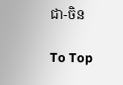ជា-ចិន

To Top